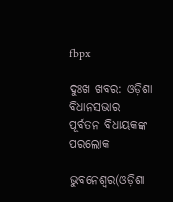fbpx

ଦୁଃଖ ଖବର: ଓଡ଼ିଶା ବିଧାନସଭାର ପୂର୍ବତନ ବିଧାୟକଙ୍କ ପରଲୋକ

ଭୁବନେଶ୍ୱର(ଓଡ଼ିଶା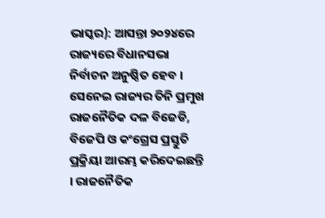ଭାସ୍କର): ଆସନ୍ତା ୨୦୨୪ରେ ରାଜ୍ୟରେ ବିଧାନସଭା ନିର୍ବାଚନ ଅନୁଷ୍ଠିତ ହେବ । ସେନେଇ ରାଜ୍ୟର ତିନି ପ୍ରମୁଖ ରାଜନୈତିକ ଦଳ ବିଜେଡି, ବିଜେପି ଓ କଂଗ୍ରେସ ପ୍ରସ୍ତୁତି ପ୍ରକ୍ରିୟା ଆରମ୍ଭ କରିଦେଇଛନ୍ତି । ରାଜନୈତିକ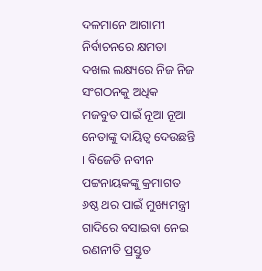ଦଳମାନେ ଆଗାମୀ ନିର୍ବାଚନରେ କ୍ଷମତା ଦଖଲ ଲକ୍ଷ୍ୟରେ ନିଜ ନିଜ ସଂଗଠନକୁ ଅଧିକ ମଜବୁତ ପାଇଁ ନୂଆ ନୂଆ ନେତାଙ୍କୁ ଦାୟିତ୍ୱ ଦେଉଛନ୍ତି । ବିଜେଡି ନବୀନ ପଟ୍ଟନାୟକଙ୍କୁ କ୍ରମାଗତ ୬ଷ୍ଠ ଥର ପାଇଁ ମୁଖ୍ୟମନ୍ତ୍ରୀ ଗାଦିରେ ବସାଇବା ନେଇ ରଣନୀତି ପ୍ରସ୍ତୁତ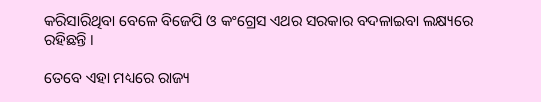କରିସାରିଥିବା ବେଳେ ବିଜେପି ଓ କଂଗ୍ରେସ ଏଥର ସରକାର ବଦଳାଇବା ଲକ୍ଷ୍ୟରେ ରହିଛନ୍ତି ।

ତେବେ ଏହା ମଧ୍ୟରେ ରାଜ୍ୟ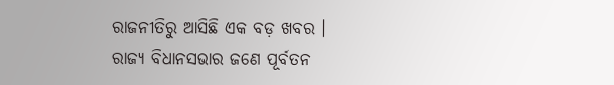ରାଜନୀତିରୁ ଆସିଛି ଏକ ବଡ଼ ଖବର । ରାଜ୍ୟ ବିଧାନସଭାର ଜଣେ ପୂର୍ବତନ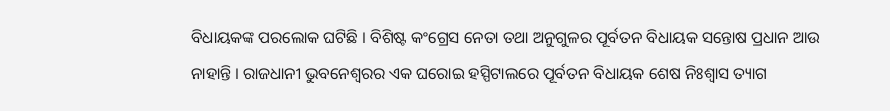ବିଧାୟକଙ୍କ ପରଲୋକ ଘଟିଛି । ବିଶିଷ୍ଟ କଂଗ୍ରେସ ନେତା ତଥା ଅନୁଗୁଳର ପୂର୍ବତନ ବିଧାୟକ ସନ୍ତୋଷ ପ୍ରଧାନ ଆଉ ନାହାନ୍ତି । ରାଜଧାନୀ ଭୁବନେଶ୍ୱରର ଏକ ଘରୋଇ ହସ୍ପିଟାଲରେ ପୂର୍ବତନ ବିଧାୟକ ଶେଷ ନିଃଶ୍ୱାସ ତ୍ୟାଗ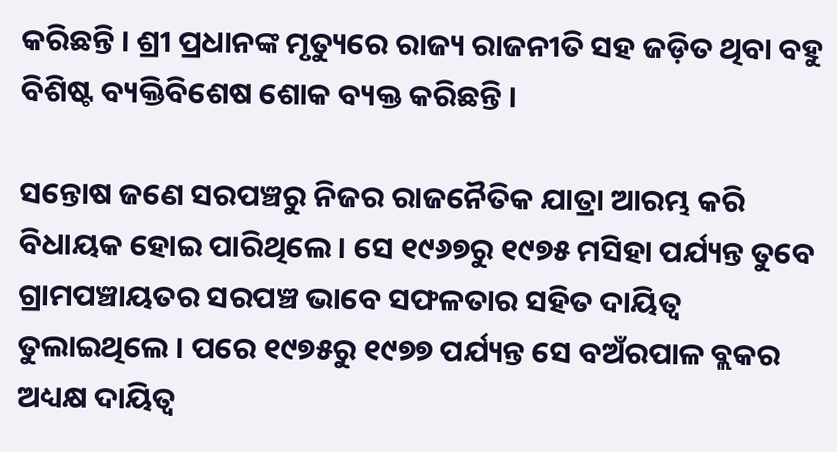କରିଛନ୍ତି । ଶ୍ରୀ ପ୍ରଧାନଙ୍କ ମୃତ୍ୟୁରେ ରାଜ୍ୟ ରାଜନୀତି ସହ ଜଡ଼ିତ ଥିବା ବହୁ ବିଶିଷ୍ଟ ବ୍ୟକ୍ତିବିଶେଷ ଶୋକ ବ୍ୟକ୍ତ କରିଛନ୍ତି ।

ସନ୍ତୋଷ ଜଣେ ସରପଞ୍ଚରୁ ନିଜର ରାଜନୈତିକ ଯାତ୍ରା ଆରମ୍ଭ କରି ବିଧାୟକ ହୋଇ ପାରିଥିଲେ । ସେ ୧୯୬୭ରୁ ୧୯୭୫ ମସିହା ପର୍ଯ୍ୟନ୍ତ ତୁବେ ଗ୍ରାମପଞ୍ଚାୟତର ସରପଞ୍ଚ ଭାବେ ସଫଳତାର ସହିତ ଦାୟିତ୍ୱ ତୁଲାଇଥିଲେ । ପରେ ୧୯୭୫ରୁ ୧୯୭୭ ପର୍ଯ୍ୟନ୍ତ ସେ ବଅଁରପାଳ ବ୍ଲକର ଅଧ୍ୟକ୍ଷ ଦାୟିତ୍ୱ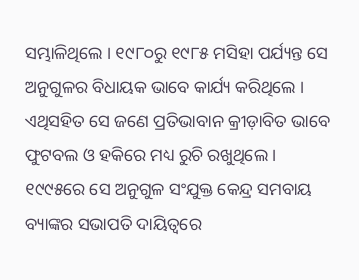ସମ୍ଭାଳିଥିଲେ । ୧୯୮୦ରୁ ୧୯୮୫ ମସିହା ପର୍ଯ୍ୟନ୍ତ ସେ ଅନୁଗୁଳର ବିଧାୟକ ଭାବେ କାର୍ଯ୍ୟ କରିଥିଲେ । ଏଥିସହିତ ସେ ଜଣେ ପ୍ରତିଭାବାନ କ୍ରୀଡ଼ାବିତ ଭାବେ ଫୁଟବଲ ଓ ହକିରେ ମଧ୍ୟ ରୁଚି ରଖୁଥିଲେ । ୧୯୯୫ରେ ସେ ଅନୁଗୁଳ ସଂଯୁକ୍ତ କେନ୍ଦ୍ର ସମବାୟ ବ୍ୟାଙ୍କର ସଭାପତି ଦାୟିତ୍ୱରେ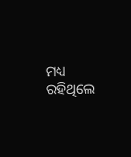ମଧ୍ୟ ରହିଥିଲେ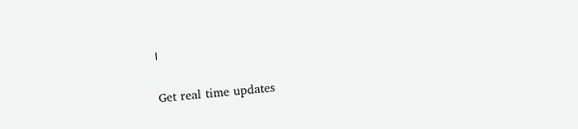।

Get real time updates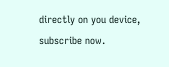directly on you device, subscribe now.